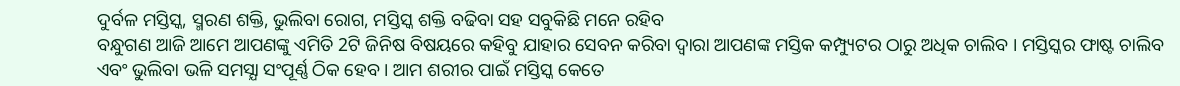ଦୁର୍ବଳ ମସ୍ତିସ୍କ, ସ୍ମରଣ ଶକ୍ତି, ଭୁଲିବା ରୋଗ, ମସ୍ତିସ୍କ ଶକ୍ତି ବଢିବା ସହ ସବୁକିଛି ମନେ ରହିବ
ବନ୍ଧୁଗଣ ଆଜି ଆମେ ଆପଣଙ୍କୁ ଏମିତି 2ଟି ଜିନିଷ ବିଷୟରେ କହିବୁ ଯାହାର ସେବନ କରିବା ଦ୍ଵାରା ଆପଣଙ୍କ ମସ୍ତିକ କମ୍ପ୍ୟୁଟର ଠାରୁ ଅଧିକ ଚାଲିବ । ମସ୍ତିସ୍କର ଫାଷ୍ଟ ଚାଲିବ ଏବଂ ଭୁଲିବା ଭଳି ସମସ୍ଯା ସଂପୂର୍ଣ୍ଣ ଠିକ ହେବ । ଆମ ଶରୀର ପାଇଁ ମସ୍ତିସ୍କ କେତେ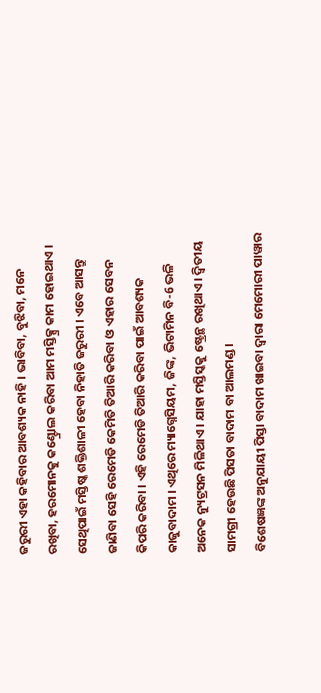ଜରୁରୀ ଏହା କହିବାର ଆବଶ୍ୟକ ନାହି । ଭାବିବା, ବୁଝିବା, ମନେ ରଖିବା, ହରମୋନକୁ କଣ୍ଟ୍ରୋଲ କରିବା ଆମ ମସ୍ତିକ୍ସ୍ର କାମ ହୋଇଥାଏ ।
ସେଥିପାଇଁ ମସ୍ତିଷ୍କ ଶକ୍ତିଶାଳୀ ହେବା ନିହାତି ଜରୁରୀ । ଏବେ ଆସନ୍ତୁ ଜାଣିବା ସେହି ରେମେଡି କେମିତି ତିଆରି କରିବା ଓ ଏହାର ସେବନ କିପରି କରିବା । ଏହି ରେମେଡି ତିଆରି କରିବା ପାଇଁ ଆବଶ୍ୟକ କାଜୁବାଦାମ । ଏଥିରେ ମ୍ୟାଗ୍ନେସିୟମ, ଜିଙ୍କ, ଭିଟାମିନ ବି-6 ଭଳି ଅନେକ ନ୍ୟୁଟ୍ରସନ ମିଳିଥାଏ । ଯାହା ମସ୍ତିସ୍କକୁ ଷ୍ଟ୍ରେନ୍ଥ ରଖିଥାଏ । ଦ୍ଵିତୀୟ ସାମଗ୍ରୀ ହେଉଛି ପିସତା ବାଦାମ ବା ଆଲମଣ୍ଡ ।
ବିଶେଷଜ୍ଞଙ୍କ ଅନୁଯାୟୀ ପିସ୍ତା ବାଦାମ ଖାଇବା ଦ୍ଵାରା ମେମୋରୀ ପାୱାର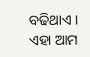ବଢିଥାଏ । ଏହା ଆମ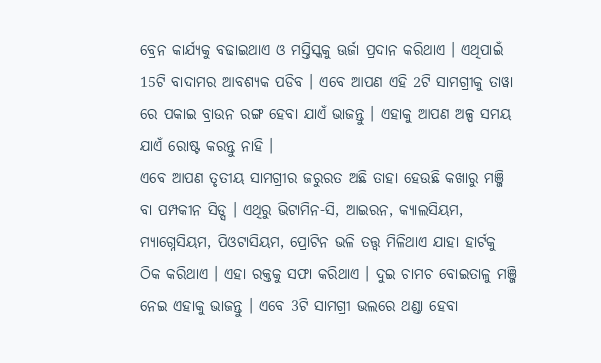ବ୍ରେନ କାର୍ଯ୍ୟକୁ ବଢାଇଥାଏ ଓ ମସ୍ତିସ୍କକୁ ଊର୍ଜା ପ୍ରଦାନ କରିଥାଏ । ଏଥିପାଇଁ 15ଟି ବାଦାମର ଆବଶ୍ୟକ ପଡିବ । ଏବେ ଆପଣ ଏହି 2ଟି ସାମଗ୍ରୀକୁ ତାୱା ରେ ପକାଇ ବ୍ରାଉନ ରଙ୍ଗ ହେବା ଯାଏଁ ଭାଜନ୍ତୁ । ଏହାକୁ ଆପଣ ଅଳ୍ପ ସମୟ ଯାଏଁ ରୋଷ୍ଟ କରନ୍ତୁ ନାହି ।
ଏବେ ଆପଣ ତୃତୀୟ ସାମଗ୍ରୀର ଜରୁରତ ଅଛି ତାହା ହେଉଛି କଖାରୁ ମଞ୍ଜି ବା ପମ୍ପକୀନ ସିଡ୍ସ । ଏଥିରୁ ଭିଟାମିନ-ସି, ଆଇରନ, କ୍ୟାଲସିୟମ, ମ୍ୟାଗ୍ନେସିୟମ, ପିଓଟାସିୟମ, ପ୍ରୋଟିନ ଭଳି ତତ୍ତ୍ଵ ମିଳିଥାଏ ଯାହା ହାର୍ଟକୁ ଠିକ କରିଥାଏ । ଏହା ରକ୍ତକୁ ସଫା କରିଥାଏ । ଦୁଇ ଚାମଚ ବୋଇତାଳୁ ମଞ୍ଜି ନେଇ ଏହାକୁ ଭାଜନ୍ତୁ । ଏବେ 3ଟି ସାମଗ୍ରୀ ଭଲରେ ଥଣ୍ଡା ହେବା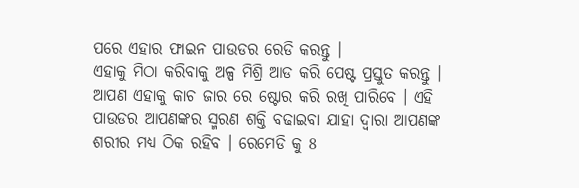ପରେ ଏହାର ଫାଇନ ପାଉଡର ରେଡି କରନ୍ତୁ ।
ଏହାକୁ ମିଠା କରିବାକୁ ଅଳ୍ପ ମିଶ୍ରି ଆଡ କରି ପେଷ୍ଟ ପ୍ରସ୍ତୁତ କରନ୍ତୁ । ଆପଣ ଏହାକୁ କାଚ ଜାର ରେ ଷ୍ଟୋର କରି ରଖି ପାରିବେ । ଏହି ପାଉଡର ଆପଣଙ୍କର ସ୍ମରଣ ଶକ୍ତି ବଢାଇବା ଯାହା ଦ୍ଵାରା ଆପଣଙ୍କ ଶରୀର ମଧ୍ୟ ଠିକ ରହିବ । ରେମେଡି କୁ 8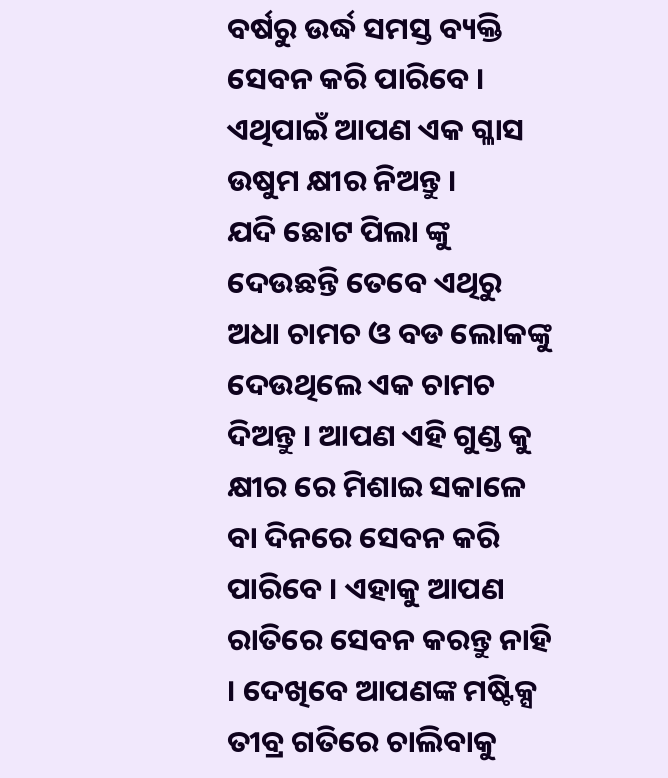ବର୍ଷରୁ ଉର୍ଦ୍ଧ ସମସ୍ତ ବ୍ୟକ୍ତି ସେବନ କରି ପାରିବେ । ଏଥିପାଇଁ ଆପଣ ଏକ ଗ୍ଳାସ ଉଷୁମ କ୍ଷୀର ନିଅନ୍ତୁ ।
ଯଦି ଛୋଟ ପିଲା ଙ୍କୁ ଦେଉଛନ୍ତି ତେବେ ଏଥିରୁ ଅଧା ଚାମଚ ଓ ବଡ ଲୋକଙ୍କୁ ଦେଉଥିଲେ ଏକ ଚାମଚ ଦିଅନ୍ତୁ । ଆପଣ ଏହି ଗୁଣ୍ଡ କୁ କ୍ଷୀର ରେ ମିଶାଇ ସକାଳେ ବା ଦିନରେ ସେବନ କରି ପାରିବେ । ଏହାକୁ ଆପଣ ରାତିରେ ସେବନ କରନ୍ତୁ ନାହି । ଦେଖିବେ ଆପଣଙ୍କ ମଷ୍ଟିକ୍ସ ତୀବ୍ର ଗତିରେ ଚାଲିବାକୁ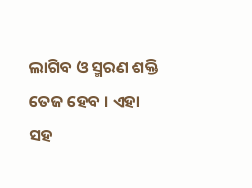ଲାଗିବ ଓ ସ୍ମରଣ ଶକ୍ତି ତେଜ ହେବ । ଏହା ସହ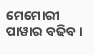ମେମୋରୀ ପାୱାର ବଢିବ ।